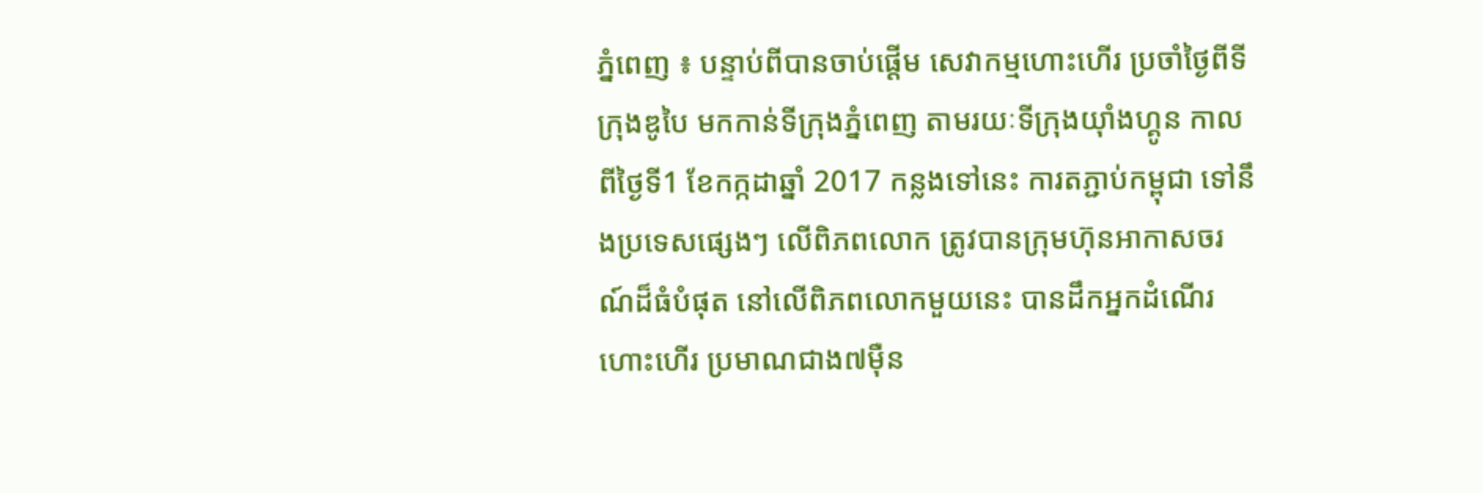ភ្នំពេញ ៖ បន្ទាប់ពីបានចាប់ផ្តើម សេវាកម្មហោះហើរ ប្រចាំថ្ងៃពីទីក្រុងឌូបៃ មកកាន់ទីក្រុងភ្នំពេញ តាមរយៈទីក្រុងយ៉ាំងហ្គូន កាលពីថ្ងៃទី1 ខែកក្កដាឆ្នាំ 2017 កន្លងទៅនេះ ការតភ្ជាប់កម្ពុជា ទៅនឹងប្រទេសផ្សេងៗ លើពិភពលោក ត្រូវបានក្រុមហ៊ុនអាកាសចរណ៍ដ៏ធំបំផុត នៅលើពិភពលោកមួយនេះ បានដឹកអ្នកដំណើរ ហោះហើរ ប្រមាណជាង៧ម៉ឺន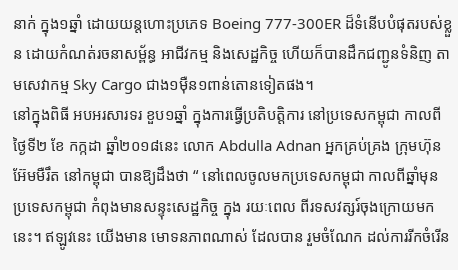នាក់ ក្នុង១ឆ្នាំ ដោយយន្តហោះប្រភេទ Boeing 777-300ER ដ៏ទំនើបបំផុតរបស់ខ្លួន ដោយកំណត់រចនាសម្ព័ន្ធ អាជីវកម្ម និងសេដ្ឋកិច្ច ហើយក៏បានដឹកជញ្ជូនទំនិញ តាមសេវាកម្ម Sky Cargo ជាង១ម៉ឺន១ពាន់តោនទៀតផង។
នៅក្នុងពិធី អបអរសារទរ ខួប១ឆ្នាំ ក្នុងការធ្វើប្រតិបត្តិការ នៅប្រទេសកម្ពុជា កាលពីថ្ងៃទី២ ខែ កក្កដា ឆ្នាំ២០១៨នេះ លោក Abdulla Adnan អ្នកគ្រប់គ្រង ក្រុមហ៊ុនអ៊ែមមឺរឹត នៅកម្ពុជា បានឱ្យដឹងថា “ នៅពេលចូលមកប្រទេសកម្ពុជា កាលពីឆ្នាំមុន ប្រទេសកម្ពុជា កំពុងមានសន្ទុះសេដ្ឋកិច្ច ក្នុង រយៈពេល ពីរទសវត្សរ៍ចុងក្រោយមកនេះ។ ឥឡូវនេះ យើងមាន មោទនភាពណាស់ ដែលបាន រួមចំណែក ដល់ការរីកចំរើន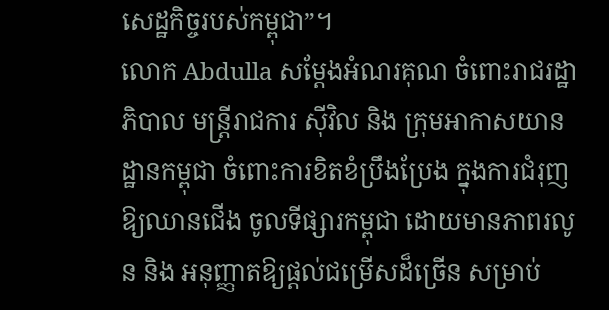សេដ្ឋកិច្ចរបស់កម្ពុជា”។
លោក Abdulla សម្តែងអំណរគុណ ចំពោះរាជរដ្ឋាភិបាល មន្ត្រីរាជការ ស៊ីវិល និង ក្រុមអាកាសយានដ្ឋានកម្ពុជា ចំពោះការខិតខំប្រឹងប្រែង ក្នុងការជំរុញឱ្យឈានជើង ចូលទីផ្សារកម្ពុជា ដោយមានភាពរលូន និង អនុញ្ញាតឱ្យផ្តល់ជម្រើសដ៏ច្រើន សម្រាប់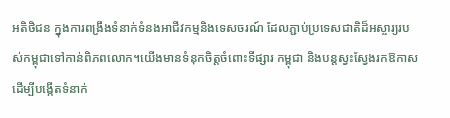អតិថិជន ក្នុងការពង្រឹងទំនាក់ទំនងអាជីវកម្មនិងទេសចរណ៍ ដែលភ្ជាប់ប្រទេសជាតិដ៏អស្ចារ្យរបស់កម្ពុជាទៅកាន់ពិភពលោក។យើងមានទំនុកចិត្តចំពោះទីផ្សារ កម្ពុជា និងបន្តស្វះស្វែងរកឱកាស ដើម្បីបង្កើតទំនាក់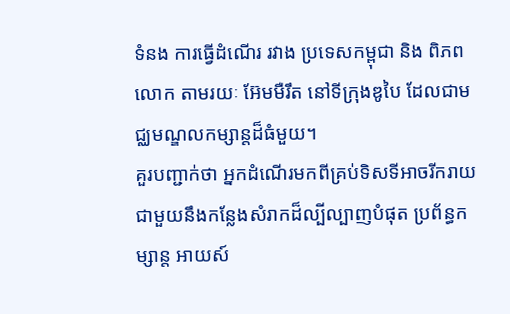ទំនង ការធ្វើដំណើរ រវាង ប្រទេសកម្ពុជា និង ពិភពលោក តាមរយៈ អ៊ែមមឺរឹត នៅទីក្រុងឌូបៃ ដែលជាមជ្ឈមណ្ឌលកម្សាន្តដ៏ធំមួយ។
គួរបញ្ជាក់ថា អ្នកដំណើរមកពីគ្រប់ទិសទីអាចរីករាយជាមួយនឹងកន្លែងសំរាកដ៏ល្បីល្បាញបំផុត ប្រព័ន្ធកម្សាន្ត អាយស៍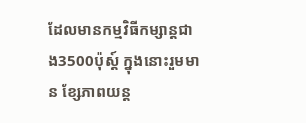ដែលមានកម្មវិធីកម្សាន្តជាង3500ប៉ុស្ត៍ ក្នុងនោះរួមមាន ខ្សែភាពយន្ត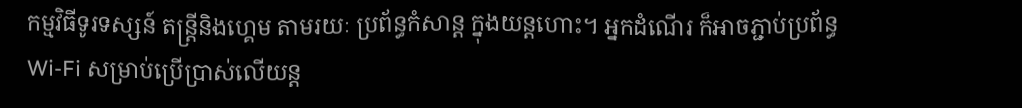កម្មវិធីទូរទស្សន៍ តន្ត្រីនិងហ្គេម តាមរយៈ ប្រព័ន្ធកំសាន្ត ក្នុងយន្តហោះ។ អ្នកដំណើរ ក៏អាចភ្ជាប់ប្រព័ន្ធ Wi-Fi សម្រាប់ប្រើប្រាស់លើយន្ត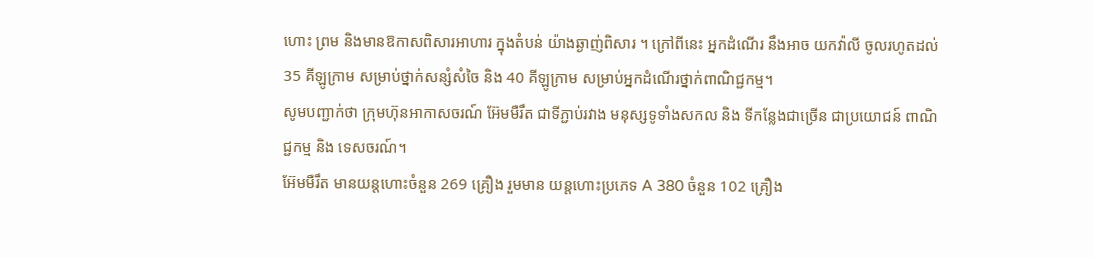ហោះ ព្រម និងមានឱកាសពិសារអាហារ ក្នុងតំបន់ យ៉ាងឆ្ងាញ់ពិសារ ។ ក្រៅពីនេះ អ្នកដំណើរ នឹងអាច យកវ៉ាលី ចូលរហូតដល់ 35 គីឡូក្រាម សម្រាប់ថ្នាក់សន្សំសំចៃ និង 40 គីឡូក្រាម សម្រាប់អ្នកដំណើរថ្នាក់ពាណិជ្ជកម្ម។
សូមបញ្ជាក់ថា ក្រុមហ៊ុនអាកាសចរណ៍ អ៊ែមមឺរឹត ជាទីភ្ជាប់រវាង មនុស្សទូទាំងសកល និង ទីកន្លែងជាច្រើន ជាប្រយោជន៍ ពាណិជ្ជកម្ម និង ទេសចរណ៍។
អ៊ែមមឺរឹត មានយន្តហោះចំនួន 269 គ្រឿង រួមមាន យន្តហោះប្រភេទ A 380 ចំនួន 102 គ្រឿង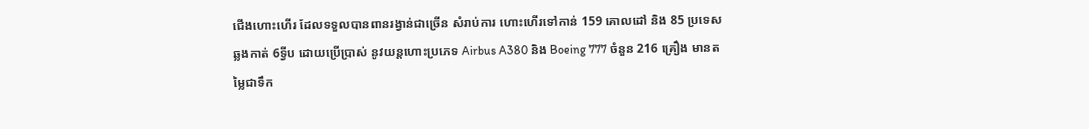ជើងហោះហើរ ដែលទទួលបានពានរង្វាន់ជាច្រើន សំរាប់ការ ហោះហើរទៅកាន់ 159 គោលដៅ និង 85 ប្រទេស ឆ្លងកាត់ 6ទ្វីប ដោយប្រើប្រាស់ នូវយន្តហោះប្រភេទ Airbus A380 និង Boeing 777 ចំនួន 216 គ្រឿង មានតម្លៃជាទឹក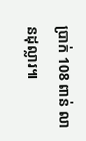ប្រាក់ 108 ពាន់ លានដុល្លារ៕